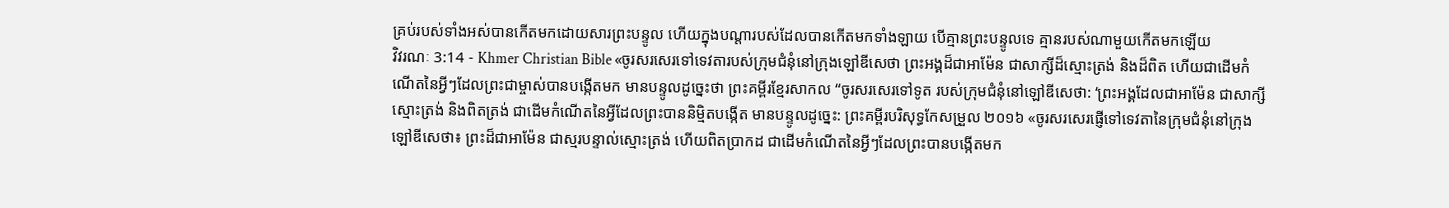គ្រប់របស់ទាំងអស់បានកើតមកដោយសារព្រះបន្ទូល ហើយក្នុងបណ្ដារបស់ដែលបានកើតមកទាំងឡាយ បើគ្មានព្រះបន្ទូលទេ គ្មានរបស់ណាមួយកើតមកឡើយ
វិវរណៈ 3:14 - Khmer Christian Bible «ចូរសរសេរទៅទេវតារបស់ក្រុមជំនុំនៅក្រុងឡៅឌីសេថា ព្រះអង្គដ៏ជាអាម៉ែន ជាសាក្សីដ៏ស្មោះត្រង់ និងដ៏ពិត ហើយជាដើមកំណើតនៃអ្វីៗដែលព្រះជាម្ចាស់បានបង្កើតមក មានបន្ទូលដូច្នេះថា ព្រះគម្ពីរខ្មែរសាកល “ចូរសរសេរទៅទូត របស់ក្រុមជំនុំនៅឡៅឌីសេថា: ‘ព្រះអង្គដែលជាអាម៉ែន ជាសាក្សីស្មោះត្រង់ និងពិតត្រង់ ជាដើមកំណើតនៃអ្វីដែលព្រះបាននិម្មិតបង្កើត មានបន្ទូលដូច្នេះ: ព្រះគម្ពីរបរិសុទ្ធកែសម្រួល ២០១៦ «ចូរសរសេរផ្ញើទៅទេវតានៃក្រុមជំនុំនៅក្រុងឡៅឌីសេថា៖ ព្រះដ៏ជាអាម៉ែន ជាស្មរបន្ទាល់ស្មោះត្រង់ ហើយពិតប្រាកដ ជាដើមកំណើតនៃអ្វីៗដែលព្រះបានបង្កើតមក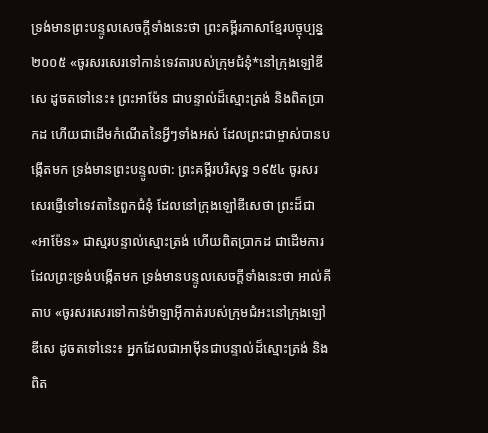ទ្រង់មានព្រះបន្ទូលសេចក្ដីទាំងនេះថា ព្រះគម្ពីរភាសាខ្មែរបច្ចុប្បន្ន ២០០៥ «ចូរសរសេរទៅកាន់ទេវតារបស់ក្រុមជំនុំ*នៅក្រុងឡៅឌីសេ ដូចតទៅនេះ៖ ព្រះអាម៉ែន ជាបន្ទាល់ដ៏ស្មោះត្រង់ និងពិតប្រាកដ ហើយជាដើមកំណើតនៃអ្វីៗទាំងអស់ ដែលព្រះជាម្ចាស់បានបង្កើតមក ទ្រង់មានព្រះបន្ទូលថា: ព្រះគម្ពីរបរិសុទ្ធ ១៩៥៤ ចូរសរសេរផ្ញើទៅទេវតានៃពួកជំនុំ ដែលនៅក្រុងឡៅឌីសេថា ព្រះដ៏ជា «អាម៉ែន» ជាស្មរបន្ទាល់ស្មោះត្រង់ ហើយពិតប្រាកដ ជាដើមការដែលព្រះទ្រង់បង្កើតមក ទ្រង់មានបន្ទូលសេចក្ដីទាំងនេះថា អាល់គីតាប «ចូរសរសេរទៅកាន់ម៉ាឡាអ៊ីកាត់របស់ក្រុមជំអះនៅក្រុងឡៅឌីសេ ដូចតទៅនេះ៖ អ្នកដែលជាអាម៉ីនជាបន្ទាល់ដ៏ស្មោះត្រង់ និងពិត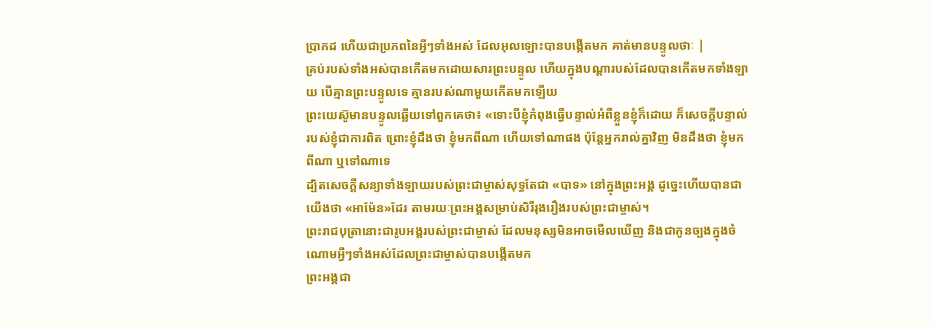ប្រាកដ ហើយជាប្រភពនៃអ្វីៗទាំងអស់ ដែលអុលឡោះបានបង្កើតមក គាត់មានបន្ទូលថាៈ |
គ្រប់របស់ទាំងអស់បានកើតមកដោយសារព្រះបន្ទូល ហើយក្នុងបណ្ដារបស់ដែលបានកើតមកទាំងឡាយ បើគ្មានព្រះបន្ទូលទេ គ្មានរបស់ណាមួយកើតមកឡើយ
ព្រះយេស៊ូមានបន្ទូលឆ្លើយទៅពួកគេថា៖ «ទោះបីខ្ញុំកំពុងធ្វើបន្ទាល់អំពីខ្លួនខ្ញុំក៏ដោយ ក៏សេចក្ដីបន្ទាល់របស់ខ្ញុំជាការពិត ព្រោះខ្ញុំដឹងថា ខ្ញុំមកពីណា ហើយទៅណាផង ប៉ុន្ដែអ្នករាល់គ្នាវិញ មិនដឹងថា ខ្ញុំមកពីណា ឬទៅណាទេ
ដ្បិតសេចក្ដីសន្យាទាំងឡាយរបស់ព្រះជាម្ចាស់សុទ្ធតែជា «បាទ» នៅក្នុងព្រះអង្គ ដូច្នេះហើយបានជាយើងថា «អាម៉ែន»ដែរ តាមរយៈព្រះអង្គសម្រាប់សិរីរុងរឿងរបស់ព្រះជាម្ចាស់។
ព្រះរាជបុត្រានោះជារូបអង្គរបស់ព្រះជាម្ចាស់ ដែលមនុស្សមិនអាចមើលឃើញ និងជាកូនច្បងក្នុងចំណោមអ្វីៗទាំងអស់ដែលព្រះជាម្ចាស់បានបង្កើតមក
ព្រះអង្គជា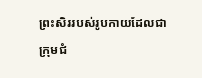ព្រះសិររបស់រូបកាយដែលជាក្រុមជំ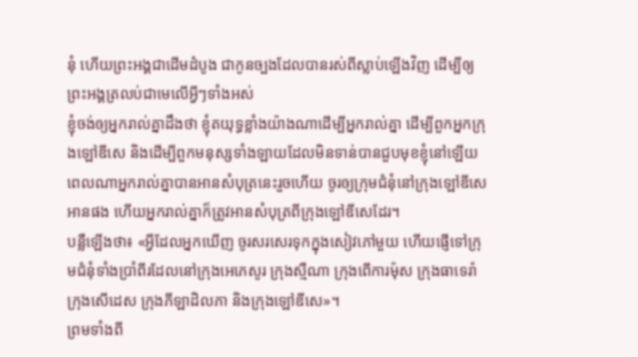នុំ ហើយព្រះអង្គជាដើមដំបូង ជាកូនច្បងដែលបានរស់ពីស្លាប់ឡើងវិញ ដើម្បីឲ្យព្រះអង្គត្រលប់ជាមេលើអ្វីៗទាំងអស់
ខ្ញុំចង់ឲ្យអ្នករាល់គ្នាដឹងថា ខ្ញុំតយុទ្ធខ្លាំងយ៉ាងណាដើម្បីអ្នករាល់គ្នា ដើម្បីពួកអ្នកក្រុងឡៅឌីសេ និងដើម្បីពួកមនុស្សទាំងឡាយដែលមិនទាន់បានជួបមុខខ្ញុំនៅឡើយ
ពេលណាអ្នករាល់គ្នាបានអានសំបុត្រនេះរួចហើយ ចូរឲ្យក្រុមជំនុំនៅក្រុងឡៅឌីសេអានផង ហើយអ្នករាល់គ្នាក៏ត្រូវអានសំបុត្រពីក្រុងឡៅឌីសេដែរ។
បន្លឺឡើងថា៖ «អ្វីដែលអ្នកឃើញ ចូរសរសេរទុកក្នុងសៀវភៅមួយ ហើយផ្ញើទៅក្រុមជំនុំទាំងប្រាំពីរដែលនៅក្រុងអេភេសូរ ក្រុងស្មឺណា ក្រុងពើការម៉ុស ក្រុងធាទេរ៉ា ក្រុងសើដេស ក្រុងភីឡាដិលភា និងក្រុងឡៅឌីសេ»។
ព្រមទាំងពី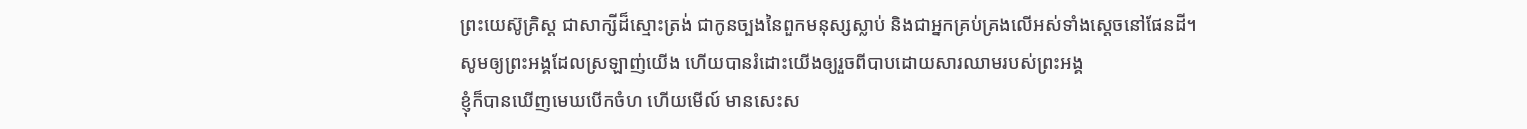ព្រះយេស៊ូគ្រិស្ដ ជាសាក្សីដ៏ស្មោះត្រង់ ជាកូនច្បងនៃពួកមនុស្សស្លាប់ និងជាអ្នកគ្រប់គ្រងលើអស់ទាំងស្ដេចនៅផែនដី។ សូមឲ្យព្រះអង្គដែលស្រឡាញ់យើង ហើយបានរំដោះយើងឲ្យរួចពីបាបដោយសារឈាមរបស់ព្រះអង្គ
ខ្ញុំក៏បានឃើញមេឃបើកចំហ ហើយមើល៍ មានសេះស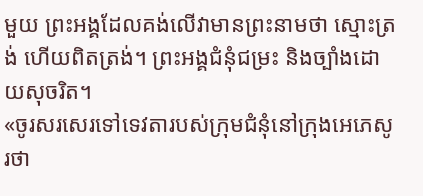មួយ ព្រះអង្គដែលគង់លើវាមានព្រះនាមថា ស្មោះត្រង់ ហើយពិតត្រង់។ ព្រះអង្គជំនុំជម្រះ និងច្បាំងដោយសុចរិត។
«ចូរសរសេរទៅទេវតារបស់ក្រុមជំនុំនៅក្រុងអេភេសូរថា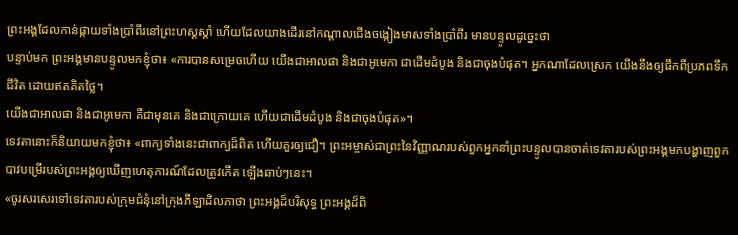ព្រះអង្គដែលកាន់ផ្កាយទាំងប្រាំពីរនៅព្រះហស្ដស្ដាំ ហើយដែលយាងដើរនៅកណ្ដាលជើងចង្កៀងមាសទាំងប្រាំពីរ មានបន្ទូលដូច្នេះថា
បន្ទាប់មក ព្រះអង្គមានបន្ទូលមកខ្ញុំថា៖ «ការបានសម្រេចហើយ យើងជាអាលផា និងជាអូមេកា ជាដើមដំបូង និងជាចុងបំផុត។ អ្នកណាដែលស្រេក យើងនឹងឲ្យផឹកពីប្រភពទឹកជីវិត ដោយឥតគិតថ្លៃ។
យើងជាអាលផា និងជាអូមេកា គឺជាមុនគេ និងជាក្រោយគេ ហើយជាដើមដំបូង និងជាចុងបំផុត»។
ទេវតានោះក៏និយាយមកខ្ញុំថា៖ «ពាក្យទាំងនេះជាពាក្យដ៏ពិត ហើយគួរឲ្យជឿ។ ព្រះអម្ចាស់ជាព្រះនៃវិញ្ញាណរបស់ពួកអ្នកនាំព្រះបន្ទូលបានចាត់ទេវតារបស់ព្រះអង្គមកបង្ហាញពួកបាវបម្រើរបស់ព្រះអង្គឲ្យឃើញហេតុការណ៍ដែលត្រូវកើត ឡើងឆាប់ៗនេះ។
«ចូរសរសេរទៅទេវតារបស់ក្រុមជំនុំនៅក្រុងភីឡាដិលភាថា ព្រះអង្គដ៏បរិសុទ្ធ ព្រះអង្គដ៏ពិ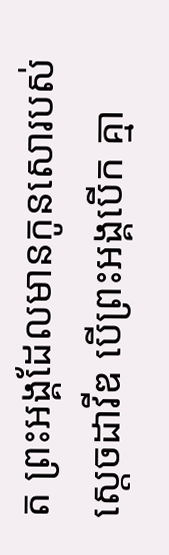ត ព្រះអង្គដែលមានកូនសោរបស់ស្ដេចដាវីឌ បើព្រះអង្គបើក គ្មា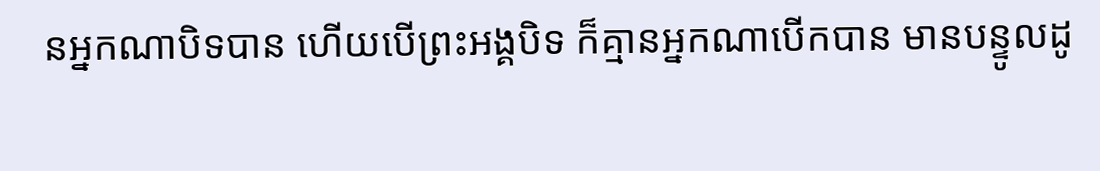នអ្នកណាបិទបាន ហើយបើព្រះអង្គបិទ ក៏គ្មានអ្នកណាបើកបាន មានបន្ទូលដូ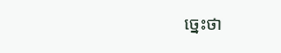ច្នេះថា